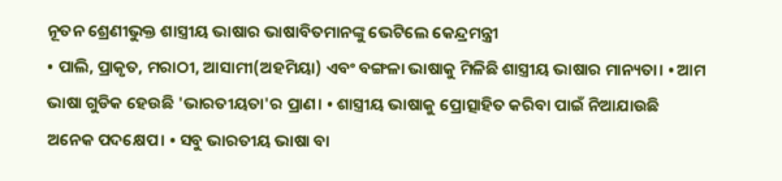ନୂତନ ଶ୍ରେଣୀଭୁକ୍ତ ଶାସ୍ତ୍ରୀୟ ଭାଷାର ଭାଷାବିତମାନଙ୍କୁ ଭେଟିଲେ କେନ୍ଦ୍ରମନ୍ତ୍ରୀ
• ପାଲି, ପ୍ରାକୃତ, ମରାଠୀ, ଆସାମୀ(ଅହମିୟା) ଏବଂ ବଙ୍ଗଳା ଭାଷାକୁ ମିଳିଛି ଶାସ୍ତ୍ରୀୟ ଭାଷାର ମାନ୍ୟତା। • ଆମ ଭାଷା ଗୁଡିକ ହେଉଛି 'ଭାରତୀୟତା'ର ପ୍ରାଣ। • ଶାସ୍ତ୍ରୀୟ ଭାଷାକୁ ପ୍ରୋତ୍ସାହିତ କରିବା ପାଇଁ ନିଆଯାଉଛି ଅନେକ ପଦକ୍ଷେପ। • ସବୁ ଭାରତୀୟ ଭାଷା ବା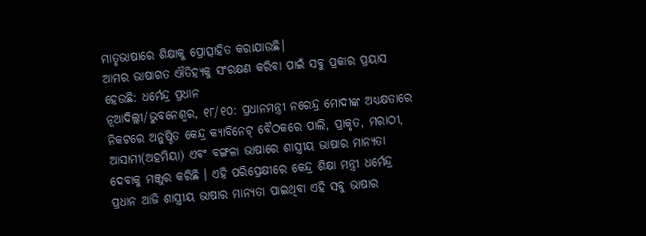ମାତୃଭାଷାରେ ଶିକ୍ଷାକୁ ପ୍ରୋତ୍ସାହିତ କରାଯାଉଛି।
ଆମର ଭାଷାଗତ ଐତିହ୍ୟକୁ ସଂରକ୍ଷଣ କରିବା ପାଇଁ ସବୁ ପ୍ରକାର ପ୍ରୟାସ ହେଉଛି: ଧର୍ମେନ୍ଦ୍ର ପ୍ରଧାନ
ନୂଆଦିଲ୍ଲୀ/ଭୁବନେଶ୍ୱର, ୧୮/୧୦: ପ୍ରଧାନମନ୍ତ୍ରୀ ନରେନ୍ଦ୍ର ମୋଦୀଙ୍କ ଅଧ୍ୟକ୍ଷତାରେ ନିକଟରେ ଅନୁଷ୍ଠିତ କେନ୍ଦ୍ର କ୍ୟାବିନେଟ୍ ବୈଠକରେ ପାଲି, ପ୍ରାକୃତ, ମରାଠୀ, ଆସାମୀ(ଅହମିୟା) ଏବଂ ବଙ୍ଗଳା ଭାଷାରେ ଶାସ୍ତ୍ରୀୟ ଭାଷାର ମାନ୍ୟତା ଦେବାକୁ ମଞ୍ଜୁର କରିଛି । ଏହି ପରିପ୍ରେକ୍ଷୀରେ କେନ୍ଦ୍ର ଶିକ୍ଷା ମନ୍ତ୍ରୀ ଧର୍ମେନ୍ଦ୍ର ପ୍ରଧାନ ଆଜି ଶାସ୍ତ୍ରୀୟ ଭାଷାର ମାନ୍ୟତା ପାଇଥିବା ଏହି ସବୁ ଭାଷାର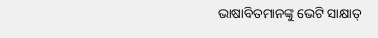ଭାଷାବିତମାନଙ୍କୁ ଭେଟି ସାକ୍ଷାତ୍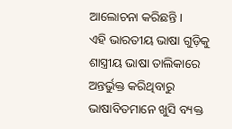ଆଲୋଚନା କରିଛନ୍ତି ।
ଏହି ଭାରତୀୟ ଭାଷା ଗୁଡ଼ିକୁ ଶାସ୍ତ୍ରୀୟ ଭାଷା ତାଲିକାରେ ଅନ୍ତର୍ଭୁକ୍ତ କରିଥିବାରୁ ଭାଷାବିତମାନେ ଖୁସି ବ୍ୟକ୍ତ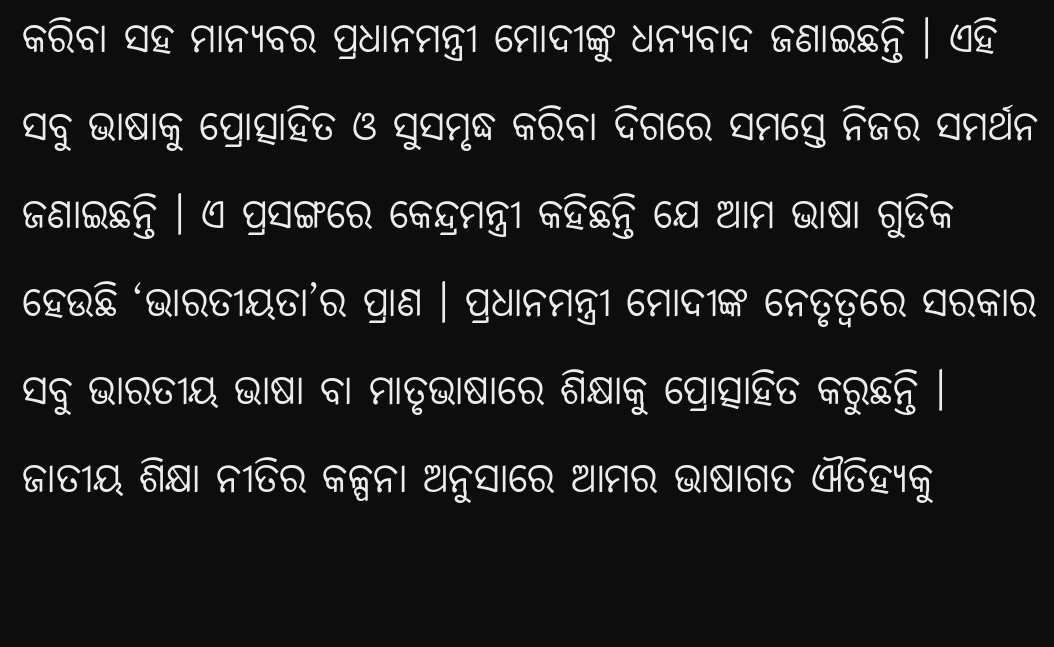କରିବା ସହ ମାନ୍ୟବର ପ୍ରଧାନମନ୍ତ୍ରୀ ମୋଦୀଙ୍କୁ ଧନ୍ୟବାଦ ଜଣାଇଛନ୍ତି । ଏହି ସବୁ ଭାଷାକୁ ପ୍ରୋତ୍ସାହିତ ଓ ସୁସମୃଦ୍ଧ କରିବା ଦିଗରେ ସମସ୍ତେ ନିଜର ସମର୍ଥନ ଜଣାଇଛନ୍ତି । ଏ ପ୍ରସଙ୍ଗରେ କେନ୍ଦ୍ରମନ୍ତ୍ରୀ କହିଛନ୍ତି ଯେ ଆମ ଭାଷା ଗୁଡିକ ହେଉଛି ‘ଭାରତୀୟତା’ର ପ୍ରାଣ । ପ୍ରଧାନମନ୍ତ୍ରୀ ମୋଦୀଙ୍କ ନେତୃତ୍ୱରେ ସରକାର ସବୁ ଭାରତୀୟ ଭାଷା ବା ମାତୃଭାଷାରେ ଶିକ୍ଷାକୁ ପ୍ରୋତ୍ସାହିତ କରୁଛନ୍ତି । ଜାତୀୟ ଶିକ୍ଷା ନୀତିର କଳ୍ପନା ଅନୁସାରେ ଆମର ଭାଷାଗତ ଐତିହ୍ୟକୁ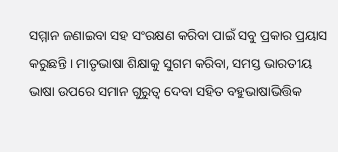ସମ୍ମାନ ଜଣାଇବା ସହ ସଂରକ୍ଷଣ କରିବା ପାଇଁ ସବୁ ପ୍ରକାର ପ୍ରୟାସ କରୁଛନ୍ତି । ମାତୃଭାଷା ଶିକ୍ଷାକୁ ସୁଗମ କରିବା, ସମସ୍ତ ଭାରତୀୟ ଭାଷା ଉପରେ ସମାନ ଗୁରୁତ୍ୱ ଦେବା ସହିତ ବହୁଭାଷାଭିତ୍ତିକ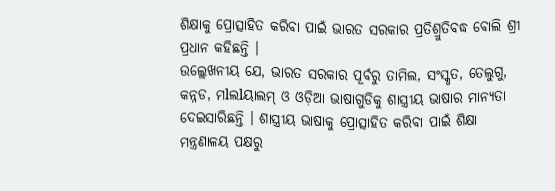ଶିକ୍ଷାକୁ ପ୍ରୋତ୍ସାହିତ କରିବା ପାଇଁ ଭାରତ ସରକାର ପ୍ରତିଶ୍ରୁତିବଦ୍ଧ ବୋଲି ଶ୍ରୀ ପ୍ରଧାନ କହିଛନ୍ତି ।
ଉଲ୍ଲେଖନୀୟ ଯେ, ଭାରତ ସରକାର ପୂର୍ବରୁ ତାମିଲ, ସଂସ୍କୃତ, ତେଲୁଗୁ, କନ୍ନଡ, ମlଲlୟାଲମ୍ ଓ ଓଡ଼ିଆ ଭାଷାଗୁଡିକୁ ଶାସ୍ତ୍ରୀୟ ଭାଷାର ମାନ୍ୟତା ଦେଇସାରିଛନ୍ତି । ଶାସ୍ତ୍ରୀୟ ଭାଷାକୁ ପ୍ରୋତ୍ସାହିତ କରିବା ପାଇଁ ଶିକ୍ଷା ମନ୍ତ୍ରଣାଳୟ ପକ୍ଷରୁ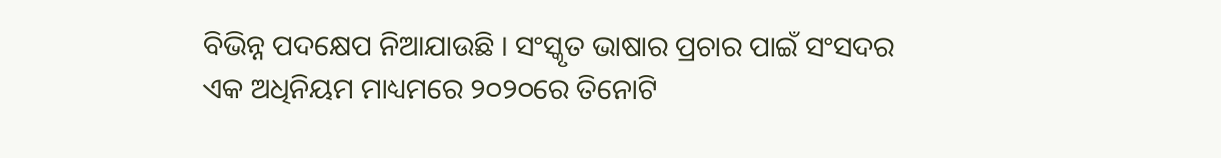ବିଭିନ୍ନ ପଦକ୍ଷେପ ନିଆଯାଉଛି । ସଂସ୍କୃତ ଭାଷାର ପ୍ରଚାର ପାଇଁ ସଂସଦର ଏକ ଅଧିନିୟମ ମାଧ୍ୟମରେ ୨୦୨୦ରେ ତିନୋଟି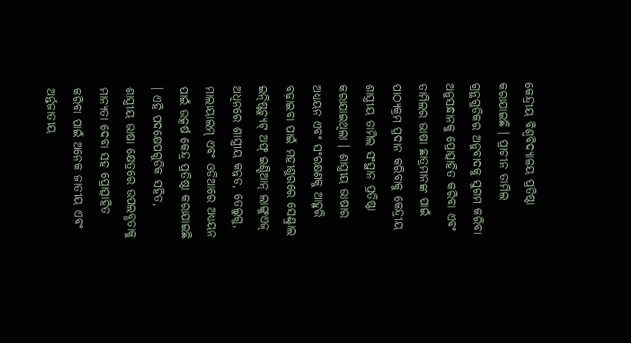କେନ୍ଦ୍ରୀୟ ବିଶ୍ୱବିଦ୍ୟାଳୟ ପ୍ରତିଷ୍ଠା କରାଯାଇଛି । ପ୍ରାଚୀନ ତାମିଲ ଗ୍ରନ୍ଥଗୁଡିକର ଅନୁବାଦକୁ ସୁଗମ କରିବା ଅନୁସନ୍ଧାନକୁ ପ୍ରୋତ୍ସାହିତ କରିବା ଏବଂ ତାମିଲର ଭାଷା ଛାତ୍ରମାନଙ୍କ ପାଇଁ ପାଠ୍ୟକ୍ରମ ପ୍ରଦାନ କରିବାକୁ କେନ୍ଦ୍ରୀୟ ଶାସ୍ତ୍ରୀୟ ତାମିଲ ସଂସ୍ଥାନ ପ୍ରତିଷ୍ଠା କରାଯାଇଥିଲା । ଶାସ୍ତ୍ରୀୟ ଭାଷାର ଅଧ୍ୟୟନ ଏବଂ ସଂରକ୍ଷଣକୁ ଆହୁରି ବଢ଼ାଇବା ପାଇଁ ମହୀଶୁରରେ ସେଣ୍ଟ୍ରାଲ ଇନ୍ଷ୍ଟିଚ୍ୟୁଟ୍ ଅଫ୍ ଇଣ୍ଡିଆନ୍ ଲାଙ୍ଗୁଏଜ୍ ଅଧିନରେ ଶାସ୍ତ୍ରୀୟ କନ୍ନଡ, ତେଲୁଗୁ, ମାଲାୟାଲମ୍ ଏବଂ ଓଡିଆରେ ଅଧ୍ୟୟନ ପାଇଁ ଉତ୍କର୍ଷ କେନ୍ଦ୍ର ପ୍ରତିଷ୍ଠା କରାଯାଇଛି । ଏହି ପଦକ୍ଷେପଗୁଡିକ ସହିତ, ଶାସ୍ତ୍ରୀୟ ଭାଷା କ୍ଷେତ୍ରରେ ଉପଲବ୍ଧତାକୁ ମାନ୍ୟତା ଦେବା ସହ ପ୍ରୋତ୍ସାହିତ କରିବା ପାଇଁ ଅନେକ ଜାତୀୟ ଏବଂ ଅର୍ନ୍ତଜାତୀୟ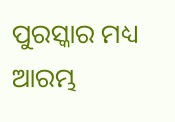ପୁରସ୍କାର ମଧ୍ୟ ଆରମ୍ଭ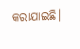କରାଯାଇଛି।